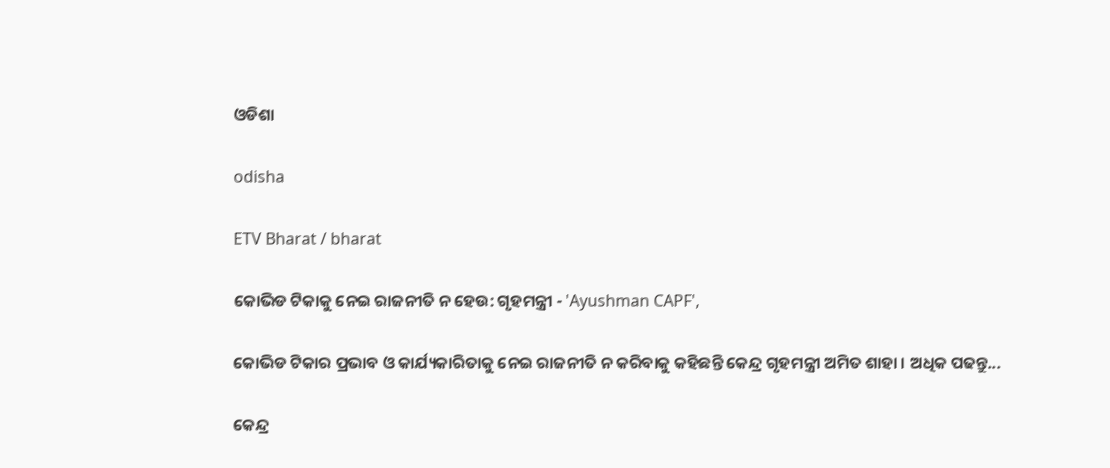ଓଡିଶା

odisha

ETV Bharat / bharat

କୋଭିଡ ଟିକାକୁ ନେଇ ରାଜନୀତି ନ ହେଉ: ଗୃହମନ୍ତ୍ରୀ - 'Ayushman CAPF',

କୋଭିଡ ଟିକାର ପ୍ରଭାବ ଓ କାର୍ଯ୍ୟକାରିତାକୁ ନେଇ ରାଜନୀତି ନ କରିବାକୁ କହିଛନ୍ତି କେନ୍ଦ୍ର ଗୃହମନ୍ତ୍ରୀ ଅମିତ ଶାହା । ଅଧିକ ପଢନ୍ତୁ...

କେନ୍ଦ୍ର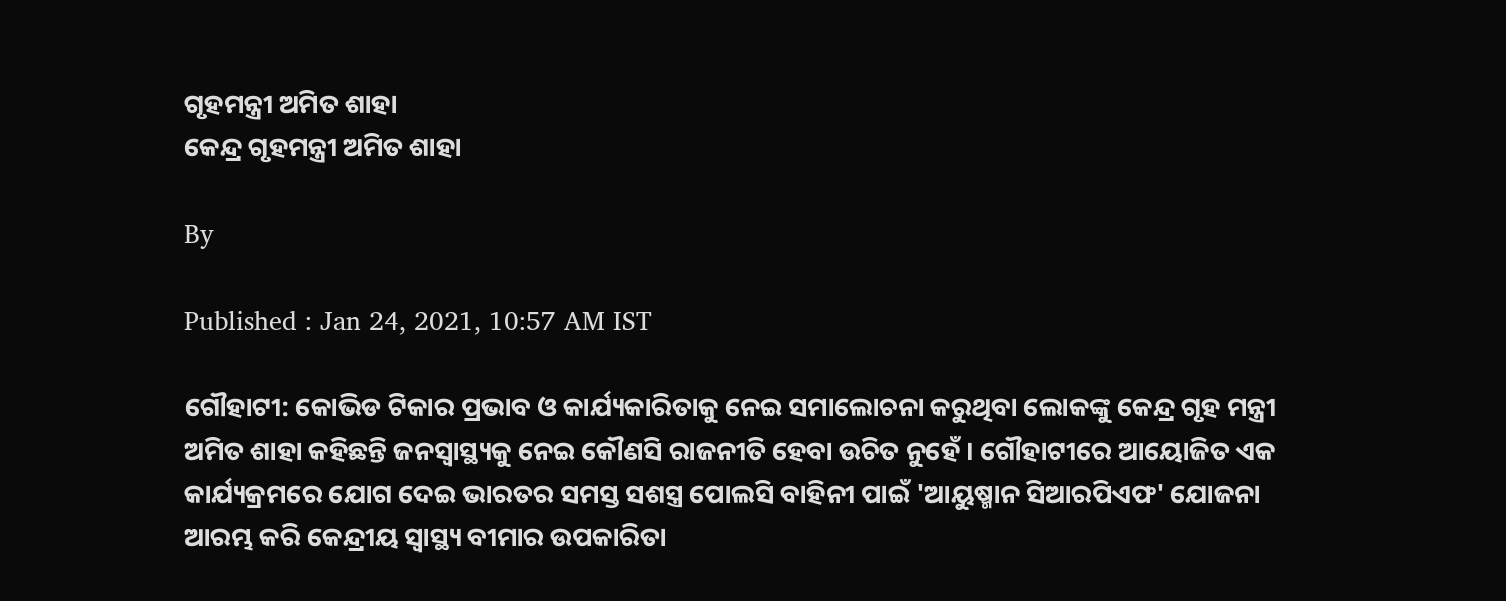ଗୃହମନ୍ତ୍ରୀ ଅମିତ ଶାହା
କେନ୍ଦ୍ର ଗୃହମନ୍ତ୍ରୀ ଅମିତ ଶାହା

By

Published : Jan 24, 2021, 10:57 AM IST

ଗୌହାଟୀ: କୋଭିଡ ଟିକାର ପ୍ରଭାବ ଓ କାର୍ଯ୍ୟକାରିତାକୁ ନେଇ ସମାଲୋଚନା କରୁଥିବା ଲୋକଙ୍କୁ କେନ୍ଦ୍ର ଗୃହ ମନ୍ତ୍ରୀ ଅମିତ ଶାହା କହିଛନ୍ତି ଜନସ୍ବାସ୍ଥ୍ୟକୁ ନେଇ କୌଣସି ରାଜନୀତି ହେବା ଉଚିତ ନୁହେଁ । ଗୌହାଟୀରେ ଆୟୋଜିତ ଏକ କାର୍ଯ୍ୟକ୍ରମରେ ଯୋଗ ଦେଇ ଭାରତର ସମସ୍ତ ସଶସ୍ତ୍ର ପୋଲସି ବାହିନୀ ପାଇଁ 'ଆୟୁଷ୍ମାନ ସିଆରପିଏଫ' ଯୋଜନା ଆରମ୍ଭ କରି କେନ୍ଦ୍ରୀୟ ସ୍ବାସ୍ଥ୍ୟ ବୀମାର ଉପକାରିତା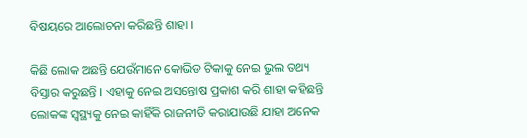ବିଷୟରେ ଆଲୋଚନା କରିଛନ୍ତି ଶାହା ।

କିଛି ଲୋକ ଅଛନ୍ତି ଯେଉଁମାନେ କୋଭିଡ ଟିକାକୁ ନେଇ ଭୁଲ ତଥ୍ୟ ବିସ୍ତାର କରୁଛନ୍ତି । ଏହାକୁ ନେଇ ଅସନ୍ତୋଷ ପ୍ରକାଶ କରି ଶାହା କହିଛନ୍ତି ଲୋକଙ୍କ ସ୍ବସ୍ଥ୍ୟକୁ ନେଇ କାହିଁକି ରାଜନୀତି କରାଯାଉଛି ଯାହା ଅନେକ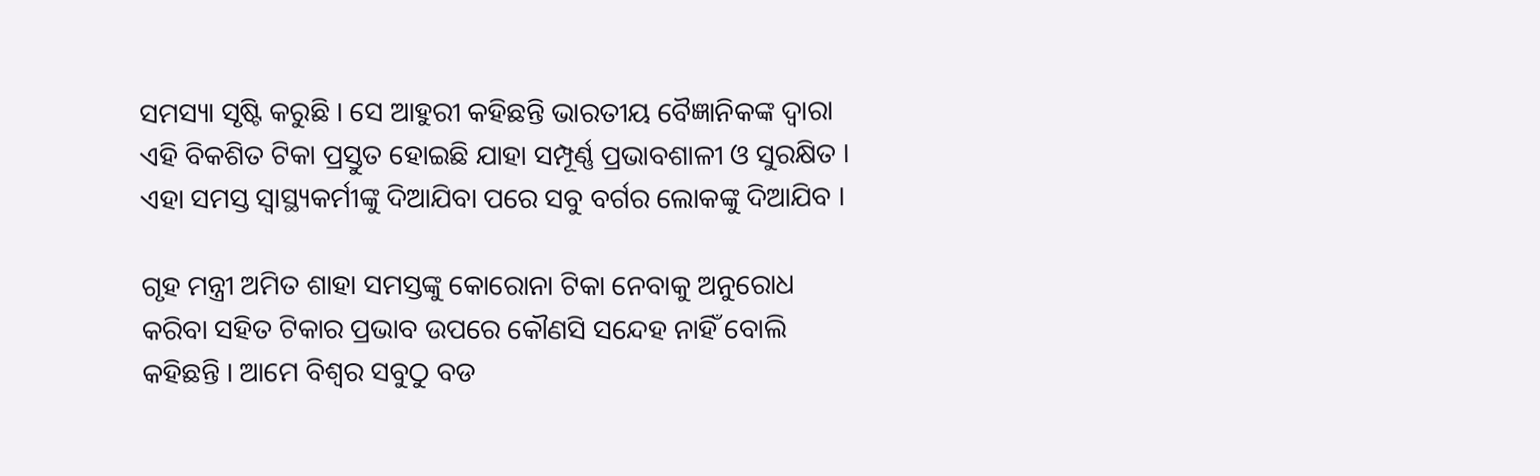ସମସ୍ୟା ସୃଷ୍ଟି କରୁଛି । ସେ ଆହୁରୀ କହିଛନ୍ତି ଭାରତୀୟ ବୈଜ୍ଞାନିକଙ୍କ ଦ୍ବାରା ଏହି ବିକଶିତ ଟିକା ପ୍ରସ୍ତୁତ ହୋଇଛି ଯାହା ସମ୍ପୂର୍ଣ୍ଣ ପ୍ରଭାବଶାଳୀ ଓ ସୁରକ୍ଷିତ । ଏହା ସମସ୍ତ ସ୍ବାସ୍ଥ୍ୟକର୍ମୀଙ୍କୁ ଦିଆଯିବା ପରେ ସବୁ ବର୍ଗର ଲୋକଙ୍କୁ ଦିଆଯିବ ।

ଗୃହ ମନ୍ତ୍ରୀ ଅମିତ ଶାହା ସମସ୍ତଙ୍କୁ କୋରୋନା ଟିକା ନେବାକୁ ଅନୁରୋଧ କରିବା ସହିତ ଟିକାର ପ୍ରଭାବ ଉପରେ କୌଣସି ସନ୍ଦେହ ନାହିଁ ବୋଲି କହିଛନ୍ତି । ଆମେ ବିଶ୍ବର ସବୁଠୁ ବଡ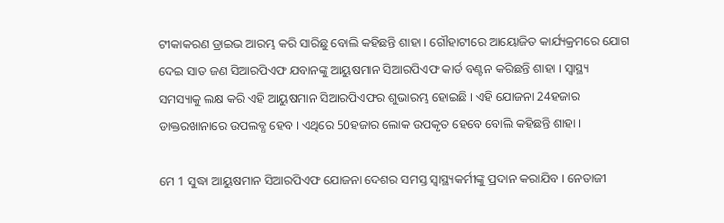ଟୀକାକରଣ ଡ୍ରାଇଭ ଆରମ୍ଭ କରି ସାରିଛୁ ବୋଲି କହିଛନ୍ତି ଶାହା । ଗୌହାଟୀରେ ଆୟୋଜିତ କାର୍ଯ୍ୟକ୍ରମରେ ଯୋଗ ଦେଇ ସାତ ଜଣ ସିଆରପିଏଫ ଯବାନଙ୍କୁ ଆୟୁଷମାନ ସିଆରପିଏଫ କାର୍ଡ ବଣ୍ଟନ କରିଛନ୍ତି ଶାହା । ସ୍ବାସ୍ଥ୍ୟ ସମସ୍ୟାକୁ ଲକ୍ଷ କରି ଏହି ଆୟୁଷମାନ ସିଆରପିଏଫର ଶୁଭାରମ୍ଭ ହୋଇଛି । ଏହି ଯୋଜନା 24ହଜାର ଡାକ୍ତରଖାନାରେ ଉପଲବ୍ଧ ହେବ । ଏଥିରେ 50ହଜାର ଲୋକ ଉପକୃତ ହେବେ ବୋଲି କହିଛନ୍ତି ଶାହା ।

ମେ 1 ସୁଦ୍ଧା ଆୟୁଷମାନ ସିଆରପିଏଫ ଯୋଜନା ଦେଶର ସମସ୍ତ ସ୍ବାସ୍ଥ୍ୟକର୍ମୀଙ୍କୁ ପ୍ରଦାନ କରାଯିବ । ନେତାଜୀ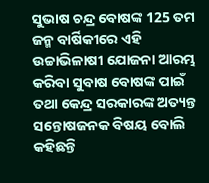ସୁଭାଷ ଚନ୍ଦ୍ର ବୋଷଙ୍କ 125 ତମ ଜନ୍ମ ବାର୍ଷିକୀରେ ଏହି ଉଚ୍ଚାଭିଳାଷୀ ଯୋଜନା ଆରମ୍ଭ କରିବା ସୁବାଷ ବୋଷଙ୍କ ପାଇଁ ତଥା କେନ୍ଦ୍ର ସରକାରଙ୍କ ଅତ୍ୟନ୍ତ ସନ୍ତୋଷଜନକ ବିଷୟ ବୋଲି କହିଛନ୍ତି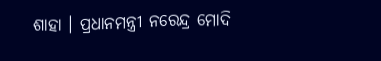ଶାହା । ପ୍ରଧାନମନ୍ତ୍ରୀ ନରେନ୍ଦ୍ର ମୋଦି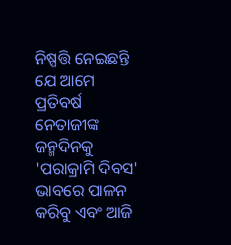ନିଷ୍ପତ୍ତି ନେଇଛନ୍ତି ଯେ ଆମେ ପ୍ରତିବର୍ଷ ନେତାଜୀଙ୍କ ଜନ୍ମଦିନକୁ 'ପରାକ୍ରାମି ଦିବସ' ଭାବରେ ପାଳନ କରିବୁ ଏବଂ ଆଜି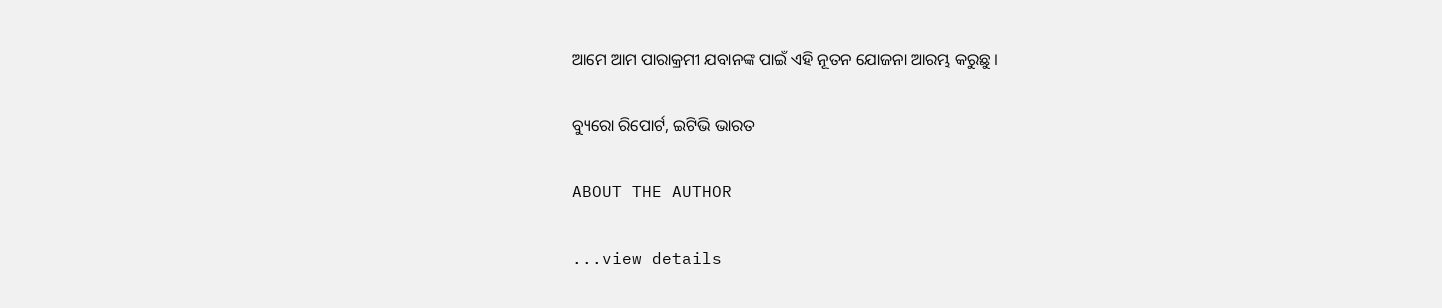ଆମେ ଆମ ପାରାକ୍ରମୀ ଯବାନଙ୍କ ପାଇଁ ଏହି ନୂତନ ଯୋଜନା ଆରମ୍ଭ କରୁଛୁ ।

ବ୍ୟୁରୋ ରିପୋର୍ଟ, ଇଟିଭି ଭାରତ

ABOUT THE AUTHOR

...view details